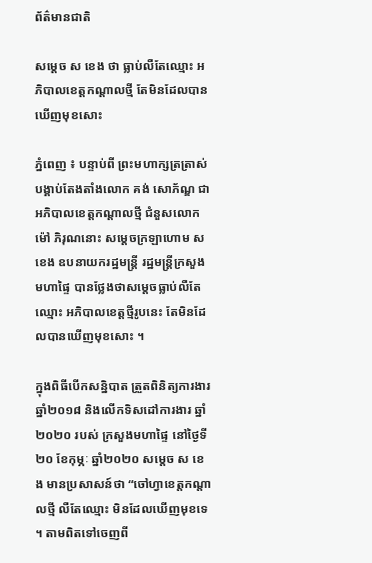ព័ត៌មានជាតិ

សម្ដេច ស ខេង ថា ធ្លាប់លឺតែឈ្មោះ អភិបាលខេត្តកណ្ដាលថ្មី តែមិនដែលបានឃើញមុខសោះ

ភ្នំពេញ ៖ បន្ទាប់ពី ព្រះមហាក្សត្រត្រាស់ បង្គាប់តែងតាំងលោក គង់ សោភ័ណ្ឌ ជាអភិបាលខេត្តកណ្ដាលថ្មី ជំនួសលោក ម៉ៅ ភិរុណនោះ សម្ដេចក្រឡាហោម ស ខេង ឧបនាយករដ្ឋមន្ដ្រី រដ្ឋមន្ដ្រីក្រសួងមហាផ្ទៃ បានថ្លែងថាសម្ដេចធ្លាប់លឺតែឈ្មោះ អភិបាលខេត្តថ្មីរូបនេះ តែមិនដែលបានឃើញមុខសោះ ។

ក្នុងពិធីបើកសន្និបាត ត្រួតពិនិត្យការងារ ឆ្នាំ២០១៨ និងលើកទិសដៅការងារ ឆ្នាំ២០២០ របស់ ក្រសួងមហាផ្ទៃ នៅថ្ងៃទី២០ ខែកុម្ភៈ ឆ្នាំ២០២០ សម្ដេច ស ខេង មានប្រសាសន៍ថា “ចៅហ្វាខេត្តកណ្ដាលថ្មី លឺតែឈ្មោះ មិនដែលឃើញមុខទេ ។ តាមពិតទៅចេញពី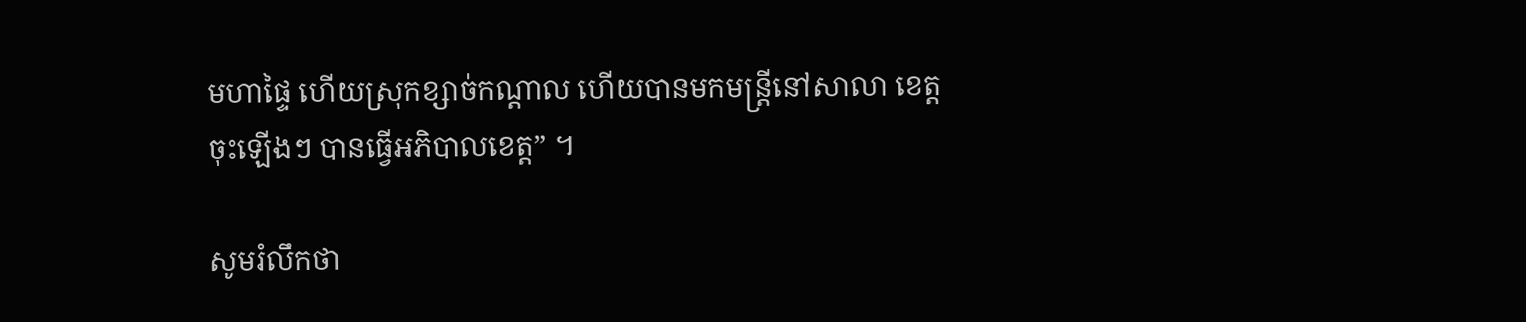មហាផ្ទៃ ហើយស្រុកខ្សាច់កណ្ដាល ហើយបានមកមន្ដ្រីនៅសាលា ខេត្ត ចុះឡើងៗ បានធ្វើអភិបាលខេត្ត” ។

សូមរំលឹកថា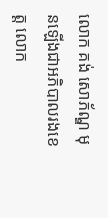លោក គង់ សោភ័ណ្ឌ មុនឡើងជាអភិបាលរងខេត្ត លោក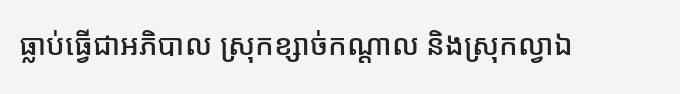ធ្លាប់ធ្វើជាអភិបាល ស្រុកខ្សាច់កណ្តាល និងស្រុកល្វាឯ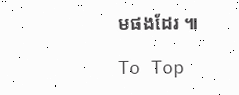មផងដែរ ៕

To Top